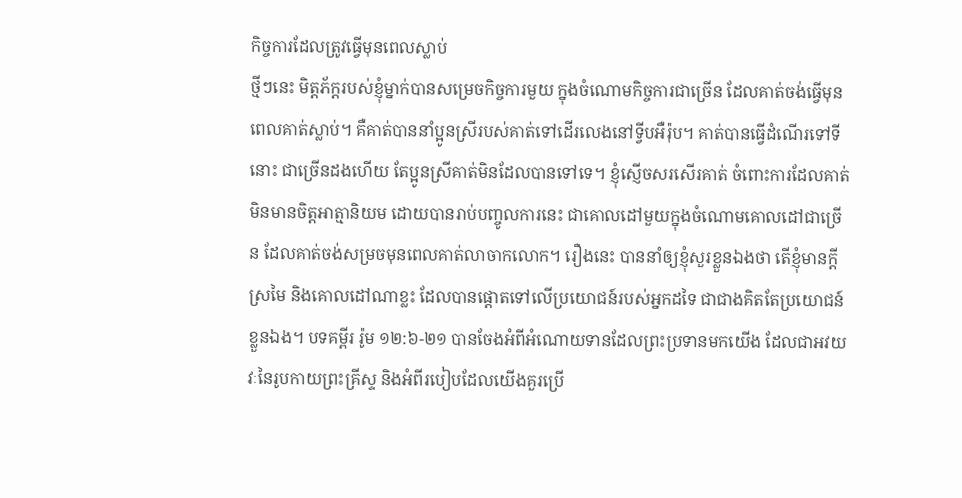កិច្ចការដែលត្រូវធ្វើមុនពេលស្លាប់
ថ្មីៗនេះ មិត្តភ័ក្តរបស់ខ្ញុំម្នាក់បានសម្រេចកិច្ចការមួយ ក្នុងចំណោមកិច្ចការជាច្រើន ដែលគាត់ចង់ធ្វើមុនពេលគាត់ស្លាប់។ គឺគាត់បាននាំប្អូនស្រីរបស់គាត់ទៅដើរលេងនៅទ្វីបអឺរ៉ុប។ គាត់បានធ្វើដំណើរទៅទីនោះ ជាច្រើនដងហើយ តែប្អូនស្រីគាត់មិនដែលបានទៅទេ។ ខ្ញុំស្ញើចសរសើរគាត់ ចំពោះការដែលគាត់មិនមានចិត្តអាត្មានិយម ដោយបានរាប់បញ្ចូលការនេះ ជាគោលដៅមួយក្នុងចំណោមគោលដៅជាច្រើន ដែលគាត់ចង់សម្រចមុនពេលគាត់លាចាកលោក។ រឿងនេះ បាននាំឲ្យខ្ញុំសួរខ្លួនឯងថា តើខ្ញុំមានក្តីស្រមៃ និងគោលដៅណាខ្លះ ដែលបានផ្តោតទៅលើប្រយោជន៍របស់អ្នកដទៃ ជាជាងគិតតែប្រយោជន៍ខ្លួនឯង។ បទគម្ពីរ រ៉ូម ១២:៦-២១ បានចែងអំពីអំណោយទានដែលព្រះប្រទានមកយើង ដែលជាអវយវៈនៃរូបកាយព្រះគ្រីស្ទ និងអំពីរបៀបដែលយើងគួរប្រើ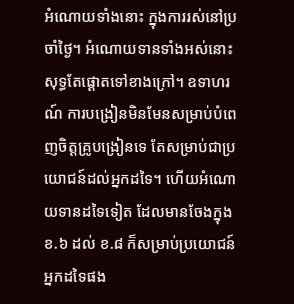អំណោយទាំងនោះ ក្នុងការរស់នៅប្រចាំថ្ងៃ។ អំណោយទានទាំងអស់នោះ សុទ្ធតែផ្តោតទៅខាងក្រៅ។ ឧទាហរណ៍ ការបង្រៀនមិនមែនសម្រាប់បំពេញចិត្តគ្រូបង្រៀនទេ តែសម្រាប់ជាប្រយោជន៍ដល់អ្នកដទៃ។ ហើយអំណោយទានដទៃទៀត ដែលមានចែងក្នុងខ.៦ ដល់ ខ.៨ ក៏សម្រាប់ប្រយោជន៍អ្នកដទៃផង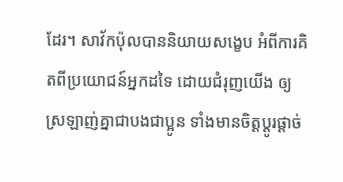ដែរ។ សាវ័កប៉ុលបាននិយាយសង្ខេប អំពីការគិតពីប្រយោជន៍អ្នកដទៃ ដោយជំរុញយើង ឲ្យស្រឡាញ់គ្នាជាបងជាប្អូន ទាំងមានចិត្តប្តូរផ្តាច់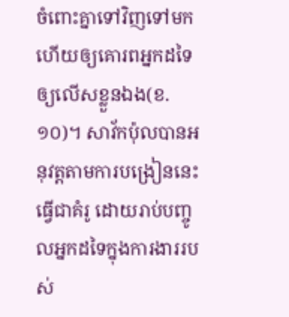ចំពោះគ្នាទៅវិញទៅមក ហើយឲ្យគោរពអ្នកដទៃឲ្យលើសខ្លួនឯង(ខ.១០)។ សាវ័កប៉ុលបានអនុវត្តតាមការបង្រៀននេះ ធ្វើជាគំរូ ដោយរាប់បញ្ចូលអ្នកដទៃក្នុងការងាររបស់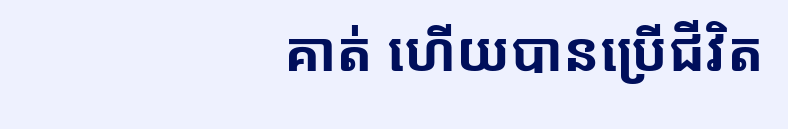គាត់ ហើយបានប្រើជីវិត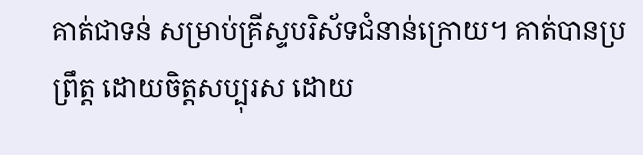គាត់ជាទន់ សម្រាប់គ្រីស្ទបរិស័ទជំនាន់ក្រោយ។ គាត់បានប្រព្រឹត្ត ដោយចិត្តសប្បុរស ដោយ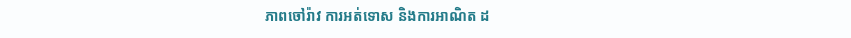ភាពចៅរ៉ាវ ការអត់ទោស និងការអាណិត ដ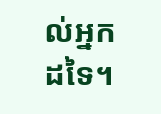ល់អ្នកដទៃ។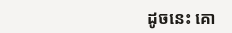ដូចនេះ គោ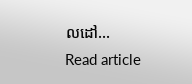លដៅ…
Read article